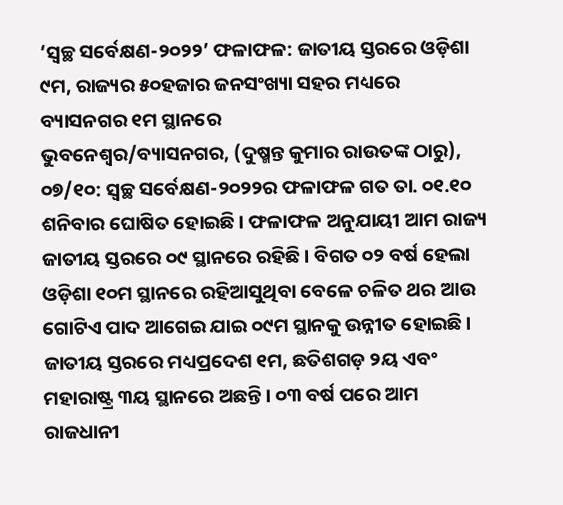‘ସ୍ୱଚ୍ଛ ସର୍ବେକ୍ଷଣ-୨୦୨୨’ ଫଳାଫଳ: ଜାତୀୟ ସ୍ତରରେ ଓଡ଼ିଶା ୯ମ, ରାଜ୍ୟର ୫୦ହଜାର ଜନସଂଖ୍ୟା ସହର ମଧ୍ୟରେ ବ୍ୟାସନଗର ୧ମ ସ୍ଥାନରେ
ଭୁବନେଶ୍ୱର/ବ୍ୟାସନଗର, (ଦୁଷ୍ମନ୍ତ କୁମାର ରାଉତଙ୍କ ଠାରୁ), ୦୭/୧୦: ସ୍ୱଚ୍ଛ ସର୍ବେକ୍ଷଣ-୨୦୨୨ର ଫଳାଫଳ ଗତ ତା. ୦୧.୧୦ ଶନିବାର ଘୋଷିତ ହୋଇଛି । ଫଳାଫଳ ଅନୁଯାୟୀ ଆମ ରାଜ୍ୟ ଜାତୀୟ ସ୍ତରରେ ୦୯ ସ୍ଥାନରେ ରହିଛି । ବିଗତ ୦୨ ବର୍ଷ ହେଲା ଓଡ଼ିଶା ୧୦ମ ସ୍ଥାନରେ ରହିଆସୁଥିବା ବେଳେ ଚଳିତ ଥର ଆଉ ଗୋଟିଏ ପାଦ ଆଗେଇ ଯାଇ ୦୯ମ ସ୍ଥାନକୁ ଉନ୍ନୀତ ହୋଇଛି । ଜାତୀୟ ସ୍ତରରେ ମଧ୍ୟପ୍ରଦେଶ ୧ମ, ଛତିଶଗଡ଼ ୨ୟ ଏବଂ ମହାରାଷ୍ଟ୍ର ୩ୟ ସ୍ଥାନରେ ଅଛନ୍ତି । ୦୩ ବର୍ଷ ପରେ ଆମ ରାଜଧାନୀ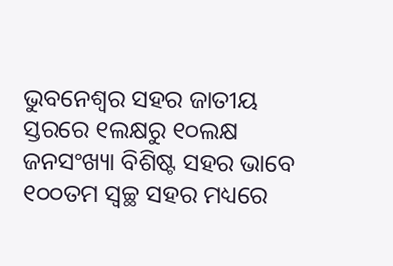ଭୁବନେଶ୍ୱର ସହର ଜାତୀୟ ସ୍ତରରେ ୧ଲକ୍ଷରୁ ୧୦ଲକ୍ଷ ଜନସଂଖ୍ୟା ବିଶିଷ୍ଟ ସହର ଭାବେ ୧୦୦ତମ ସ୍ୱଚ୍ଛ ସହର ମଧ୍ୟରେ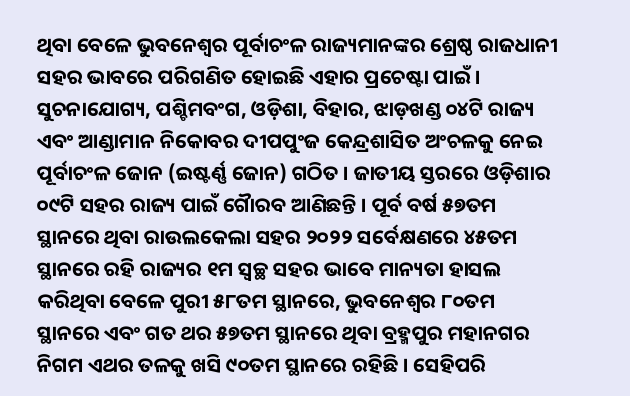ଥିବା ବେଳେ ଭୁବନେଶ୍ୱର ପୂର୍ବାଚଂଳ ରାଜ୍ୟମାନଙ୍କର ଶ୍ରେଷ୍ଠ ରାଜଧାନୀ ସହର ଭାବରେ ପରିଗଣିତ ହୋଇଛି ଏହାର ପ୍ରଚେଷ୍ଟା ପାଇଁ । ସୁଚନାଯୋଗ୍ୟ, ପଶ୍ଚିମବଂଗ, ଓଡ଼ିଶା, ବିହାର, ଝାଡ଼ଖଣ୍ଡ ୦୪ଟି ରାଜ୍ୟ ଏବଂ ଆଣ୍ଡାମାନ ନିକୋବର ଦୀପପୁଂଜ କେନ୍ଦ୍ରଶାସିତ ଅଂଚଳକୁ ନେଇ ପୂର୍ବାଚଂଳ ଜୋନ (ଇଷ୍ଟର୍ଣ୍ଣ ଜୋନ) ଗଠିତ । ଜାତୀୟ ସ୍ତରରେ ଓଡ଼ିଶାର ୦୯ଟି ସହର ରାଜ୍ୟ ପାଇଁ ଗୈାରବ ଆଣିଛନ୍ତି । ପୂର୍ବ ବର୍ଷ ୫୭ତମ ସ୍ଥାନରେ ଥିବା ରାଉଲକେଲା ସହର ୨୦୨୨ ସର୍ବେକ୍ଷଣରେ ୪୫ତମ ସ୍ଥାନରେ ରହି ରାଜ୍ୟର ୧ମ ସ୍ୱଚ୍ଛ ସହର ଭାବେ ମାନ୍ୟତା ହାସଲ କରିଥିବା ବେଳେ ପୁରୀ ୫୮ତମ ସ୍ଥାନରେ, ଭୁବନେଶ୍ୱର ୮୦ତମ ସ୍ଥାନରେ ଏବଂ ଗତ ଥର ୫୭ତମ ସ୍ଥାନରେ ଥିବା ବ୍ରହ୍ମପୁର ମହାନଗର ନିଗମ ଏଥର ତଳକୁ ଖସି ୯୦ତମ ସ୍ଥାନରେ ରହିଛି । ସେହିପରି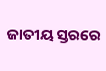ଜାତୀୟ ସ୍ତରରେ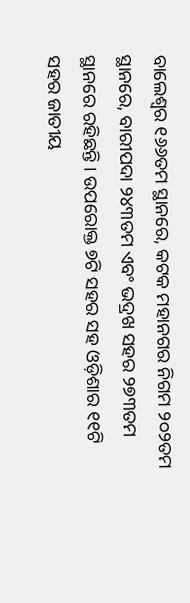ବାଲେଶ୍ୱର ୧୬୬ତମ ସ୍ଥାନରେ, କଟକ ମହାନଗର ନିଗମ ୨୦୨ତମ ସ୍ଥାନରେ, ବାରୀପଦା ୨୪୩ତମ ଏବଂ ଭଦ୍ରଖ ସହର ୨୭୩ତମ ସ୍ଥାନରେ ରହିଛନ୍ତି । ଉପରୋକ୍ତ ୭ଟି ସହର ସହ ଓଡ଼ିଶାର ୧୧ଟି ସହର ଜାତୀୟ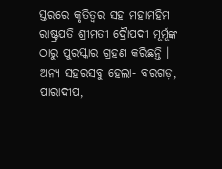ସ୍ତରରେ କୃତିତ୍ୱର ସହ ମହାମହିମ ରାଷ୍ଟ୍ରପତି ଶ୍ରୀମତୀ ଦ୍ରୈାପଦୀ ମୂର୍ମୂଙ୍କ ଠାରୁ ପୁରସ୍କାର ଗ୍ରହଣ କରିଛନ୍ତି । ଅନ୍ୟ ସହରସବୁ ହେଲା- ବରଗଡ଼, ପାରାଦୀପ,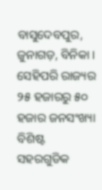ବାସୁଦେବପୁର, ଜୁନାଗଡ଼, ବିନିକା । ସେହିପରି ରାଜ୍ୟର ୨୫ ହଜାରରୁ ୫୦ ହଜାର ଜନସଂଖ୍ୟା ବିଶିଷ୍ଟ ସହରଗୁଡିକ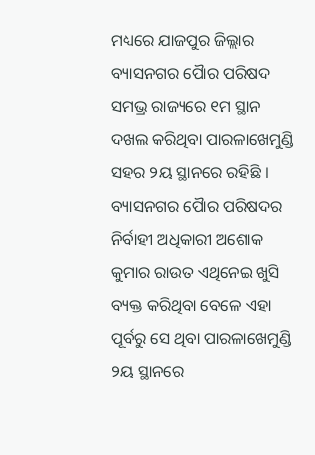ମଧ୍ୟରେ ଯାଜପୁର ଜିଲ୍ଲାର ବ୍ୟାସନଗର ପୈାର ପରିଷଦ ସମଭ୍ର ରାଜ୍ୟରେ ୧ମ ସ୍ଥାନ ଦଖଲ କରିଥିବା ପାରଳାଖେମୁଣ୍ଡି ସହର ୨ୟ ସ୍ଥାନରେ ରହିଛି । ବ୍ୟାସନଗର ପୈାର ପରିଷଦର ନିର୍ବାହୀ ଅଧିକାରୀ ଅଶୋକ କୁମାର ରାଉତ ଏଥିନେଇ ଖୁସି ବ୍ୟକ୍ତ କରିଥିବା ବେଳେ ଏହା ପୂର୍ବରୁ ସେ ଥିବା ପାରଳାଖେମୁଣ୍ଡି ୨ୟ ସ୍ଥାନରେ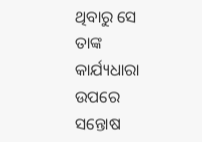ଥିବାରୁ ସେ ତାଙ୍କ କାର୍ଯ୍ୟଧାରା ଉପରେ ସନ୍ତୋଷ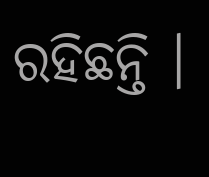ରହିଛନ୍ତି ।